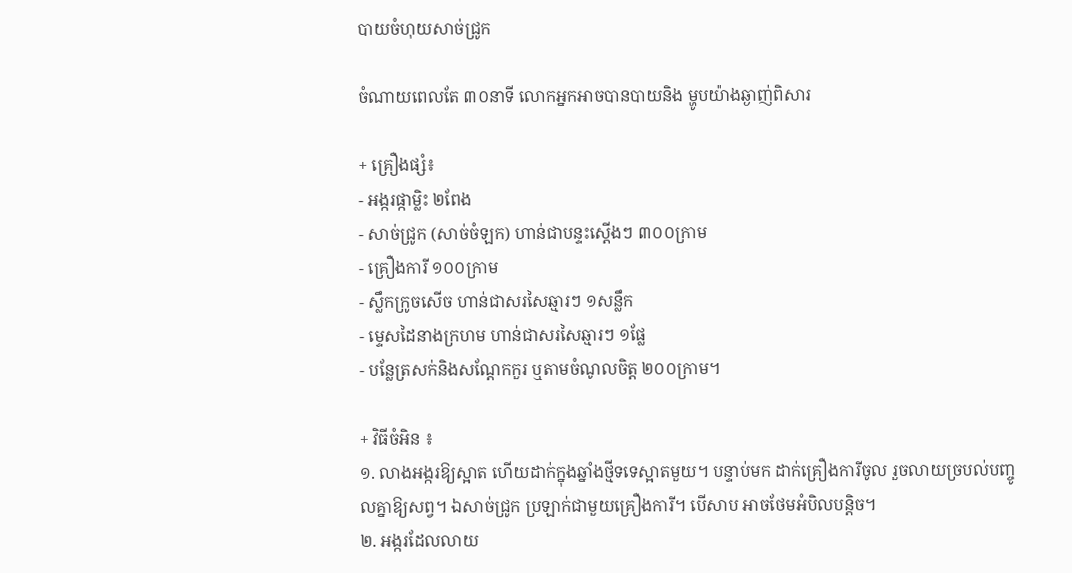បាយចំហុយសាច់ជ្រូក

ចំណាយពេលតែ ៣០នាទី លោកអ្នកអាចបានបាយនិង ម្ហូបយ៉ាងឆ្ងាញ់ពិសារ

+ គ្រឿងផ្សំ៖
- អង្ករផ្កាម្លិះ ២ពែង
- សាច់ជ្រូក (សាច់ចំឡក) ហាន់ជាបន្ទះស្តើងៗ ៣០០ក្រាម
- គ្រឿងការី ១០០ក្រាម
- ស្លឹកក្រូចសើច ហាន់ជាសរសៃឆ្មារៗ ១សន្លឹក
- ម្ទេសដៃនាងក្រហម ហាន់ជាសរសៃឆ្មារៗ ១ផ្លែ
- បន្លែត្រសក់និងសណ្តែកកួរ ឬតាមចំណូលចិត្ត ២០០ក្រាម។

+ វិធីចំអិន ៖
១. លាងអង្ករឱ្យស្អាត ហើយដាក់ក្នុងឆ្នាំងថ្មីទទេស្អាតមួយ។ បន្ទាប់មក ដាក់គ្រឿងការីចូល រួចលាយច្របល់បញ្ចូលគ្នាឱ្យសព្វ។ ឯសាច់ជ្រូក ប្រឡាក់ជាមួយគ្រឿងការី។ បើសាប អាចថែមអំបិលបន្តិច។
២. អង្ករដែលលាយ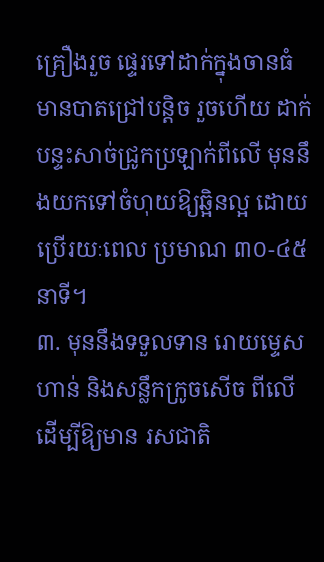គ្រឿងរួច ផ្ទេរទៅដាក់ក្នុងចានធំ មានបាតជ្រៅបន្តិច រួចហើយ ដាក់បន្ទះសាច់ជ្រូកប្រឡាក់ពីលើ មុននឹងយកទៅចំហុយឱ្យឆ្អិនល្អ ដោយប្រើរយៈពេល ប្រមាណ ៣០-៤៥នាទី។
៣. មុននឹងទទួលទាន រោយម្ទេសហាន់ និងសន្លឹកក្រូចសើច ពីលើ ដើម្បីឱ្យមាន រសជាតិ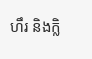ហឹរ និងក្លិ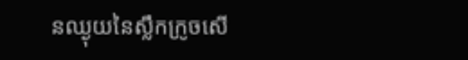នឈ្ងុយនៃស្លឹកក្រូចសើ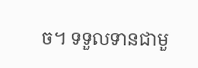ច។ ទទួលទានជាមួ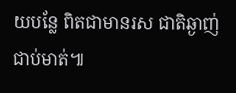យបន្លែ ពិតជាមានរស ជាតិឆ្ងាញ់ជាប់មាត់៕